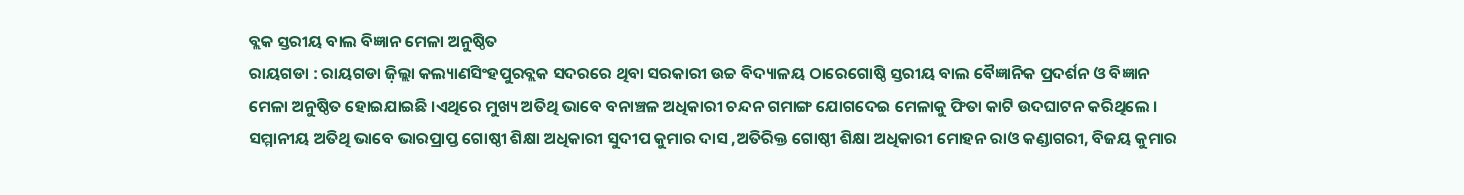ବ୍ଲକ ସ୍ତରୀୟ ବାଲ ବିଜ୍ଞାନ ମେଳା ଅନୁଷ୍ଠିତ
ରାୟଗଡା : ରାୟଗଡା ଜ଼ିଲ୍ଲା କଲ୍ୟାଣସିଂହପୁରବ୍ଲକ ସଦରରେ ଥିବା ସରକାରୀ ଉଚ୍ଚ ବିଦ୍ୟାଳୟ ଠାରେଗୋଷ୍ଠି ସ୍ତରୀୟ ବାଲ ବୈଜ୍ଞାନିକ ପ୍ରଦର୍ଶନ ଓ ବିଜ୍ଞାନ ମେଳା ଅନୁଷ୍ଠିତ ହୋଇଯାଇଛି ।ଏଥିରେ ମୁଖ୍ୟ ଅତିଥି ଭାବେ ବନାଞ୍ଚଳ ଅଧିକାରୀ ଚନ୍ଦନ ଗମାଙ୍ଗ ଯୋଗଦେଇ ମେଳାକୁ ଫିତା କାଟି ଉଦଘାଟନ କରିଥିଲେ । ସମ୍ମାନୀୟ ଅତିଥି ଭାବେ ଭାରପ୍ରାପ୍ତ ଗୋଷ୍ଠୀ ଶିକ୍ଷା ଅଧିକାରୀ ସୁଦୀପ କୁମାର ଦାସ ,ଅତିରିକ୍ତ ଗୋଷ୍ଠୀ ଶିକ୍ଷା ଅଧିକାରୀ ମୋହନ ରାଓ କଣ୍ଡାଗରୀ, ବିଜୟ କୁମାର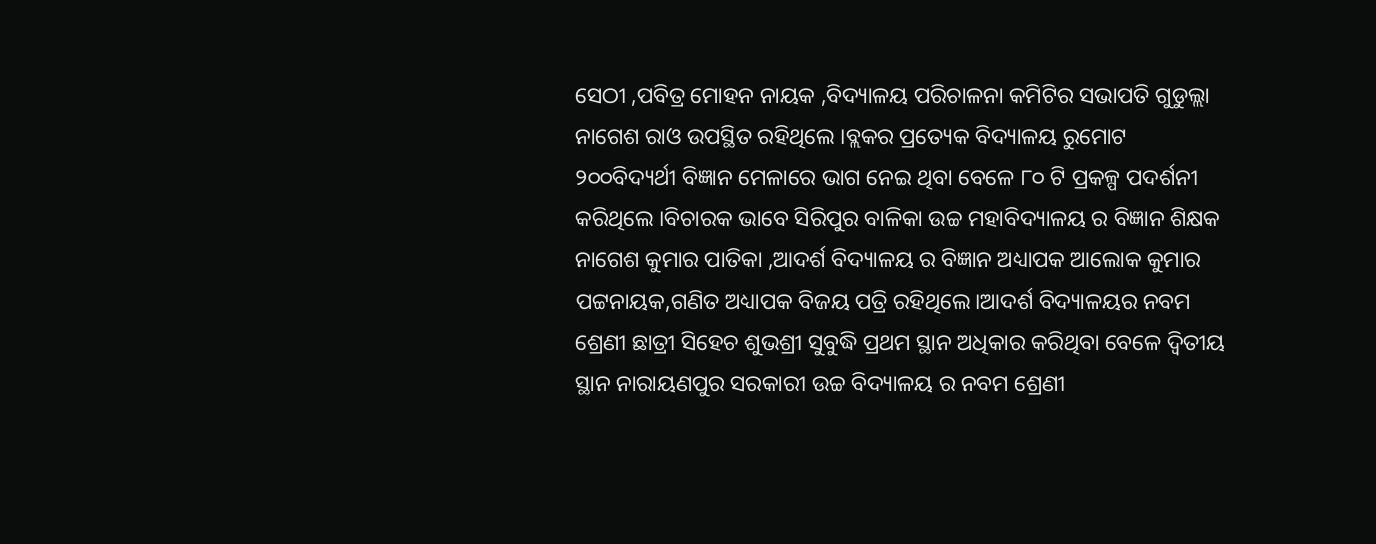ସେଠୀ ,ପବିତ୍ର ମୋହନ ନାୟକ ,ବିଦ୍ୟାଳୟ ପରିଚାଳନା କମିଟିର ସଭାପତି ଗୁଡୁଲ୍ଲା ନାଗେଶ ରାଓ ଉପସ୍ଥିତ ରହିଥିଲେ ।ବ୍ଲକର ପ୍ରତ୍ୟେକ ବିଦ୍ୟାଳୟ ରୁମୋଟ ୨୦୦ବିଦ୍ୟର୍ଥୀ ବିଜ୍ଞାନ ମେଳାରେ ଭାଗ ନେଇ ଥିବା ବେଳେ ୮୦ ଟି ପ୍ରକଳ୍ପ ପଦର୍ଶନୀ କରିଥିଲେ ।ବିଚାରକ ଭାବେ ସିରିପୁର ବାଳିକା ଉଚ୍ଚ ମହାବିଦ୍ୟାଳୟ ର ବିଜ୍ଞାନ ଶିକ୍ଷକ ନାଗେଶ କୁମାର ପାତିକା ,ଆଦର୍ଶ ବିଦ୍ୟାଳୟ ର ବିଜ୍ଞାନ ଅଧ୍ୟାପକ ଆଲୋକ କୁମାର ପଟ୍ଟନାୟକ,ଗଣିତ ଅଧ୍ୟାପକ ବିଜୟ ପତ୍ରି ରହିଥିଲେ।ଆଦର୍ଶ ବିଦ୍ୟାଳୟର ନବମ ଶ୍ରେଣୀ ଛାତ୍ରୀ ସିହେଚ ଶୁଭଶ୍ରୀ ସୁବୁଦ୍ଧି ପ୍ରଥମ ସ୍ଥାନ ଅଧିକାର କରିଥିବା ବେଳେ ଦ୍ୱିତୀୟ ସ୍ଥାନ ନାରାୟଣପୁର ସରକାରୀ ଉଚ୍ଚ ବିଦ୍ୟାଳୟ ର ନବମ ଶ୍ରେଣୀ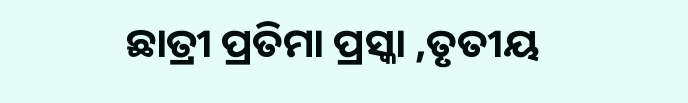ଛାତ୍ରୀ ପ୍ରତିମା ପ୍ରସ୍କା ,ତୃତୀୟ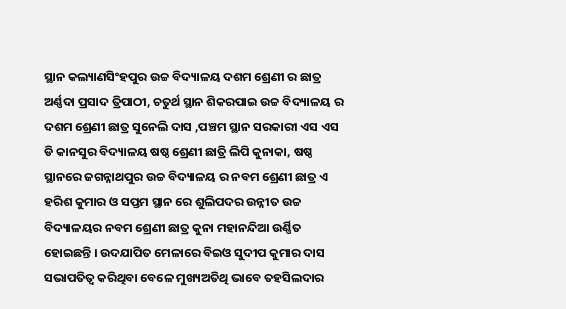ସ୍ଥାନ କଲ୍ୟାଣସିଂହପୁର ଉଚ୍ଚ ବିଦ୍ୟାଳୟ ଦଶମ ଶ୍ରେଣୀ ର ଛାତ୍ର ଅର୍ଣ୍ଣଦା ପ୍ରସାଦ ତ୍ରିପାଠୀ, ଚତୁର୍ଥ ସ୍ଥାନ ଶିକରପାଇ ଉଚ୍ଚ ବିଦ୍ୟାଳୟ ର ଦଶମ ଶ୍ରେଣୀ ଛାତ୍ର ସୁନେଲି ଦାସ ,ପଞ୍ଚମ ସ୍ଥାନ ସରକାରୀ ଏସ ଏସ ଡି କାନସୁର ବିଦ୍ୟାଳୟ ଷଷ୍ଠ ଶ୍ରେଣୀ ଛାତ୍ରି ଲିପି କୁନାକା, ଷଷ୍ଠ ସ୍ଥାନରେ ଜଗନ୍ନାଥପୁର ଉଚ୍ଚ ବିଦ୍ୟାଳୟ ର ନବମ ଶ୍ରେଣୀ ଛାତ୍ର ଏ ହରିଶ କୁମାର ଓ ସପ୍ତମ ସ୍ଥାନ ରେ ଶୁଲିପଦର ଉନ୍ନୀତ ଉଚ୍ଚ ବିଦ୍ୟାଳୟର ନବମ ଶ୍ରେଣୀ ଛାତ୍ର କୁନା ମହାନନ୍ଦିଆ ଉର୍ଣ୍ଣିତ ହୋଇଛନ୍ତି । ଉଦଯାପିତ ମେଳାରେ ବିଇଓ ସୁଦୀପ କୁମାର ଦାସ ସଭାପତିତ୍ୱ କରିଥିବା ବେଳେ ମୁଖ୍ୟଅତିଥି ଭାବେ ତହସିଲଦାର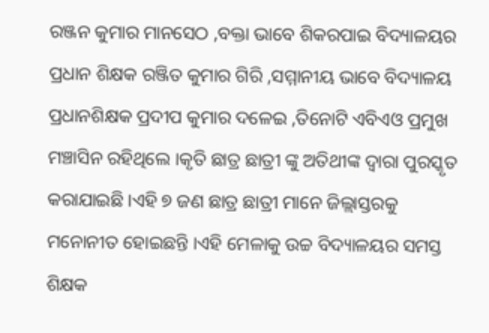ରଞ୍ଜନ କୁମାର ମାନସେଠ ,ବକ୍ତା ଭାବେ ଶିକରପାଇ ବିଦ୍ୟାଳୟର ପ୍ରଧାନ ଶିକ୍ଷକ ରଞ୍ଜିତ କୁମାର ଗିରି ,ସମ୍ମାନୀୟ ଭାବେ ବିଦ୍ୟାଳୟ ପ୍ରଧାନଶିକ୍ଷକ ପ୍ରଦୀପ କୁମାର ଦଳେଇ ,ତିନୋଟି ଏବିଏଓ ପ୍ରମୁଖ ମଞ୍ଚାସିନ ରହିଥିଲେ ।କୃତି ଛାତ୍ର ଛାତ୍ରୀ ଙ୍କୁ ଅତିଥୀଙ୍କ ଦ୍ୱାରା ପୁରସ୍କୃତ କରାଯାଇଛି ।ଏହି ୭ ଜଣ ଛାତ୍ର ଛାତ୍ରୀ ମାନେ ଜିଲ୍ଲାସ୍ତରକୁ ମନୋନୀତ ହୋଇଛନ୍ତି ।ଏହି ମେଳାକୁ ଉଚ୍ଚ ବିଦ୍ୟାଳୟର ସମସ୍ତ ଶିକ୍ଷକ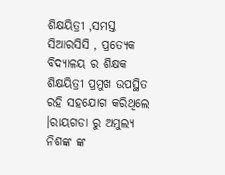ଶିକ୍ଷୟିତ୍ରୀ ,ସମସ୍ତ ସିଆରସିସି , ପ୍ରତ୍ୟେକ ବିଦ୍ୟାଳୟ ର ଶିକ୍ଷକ ଶିକ୍ଷୟିତ୍ରୀ ପ୍ରମୁଖ ଉପସ୍ଥିତ ରହି ସହଯୋଗ କରିଥିଲେ ।ରାୟଗଡା ରୁ ଅମୁଲ୍ୟ ନିଶଙ୍କ ଙ୍କ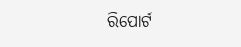ରିପୋର୍ଟ